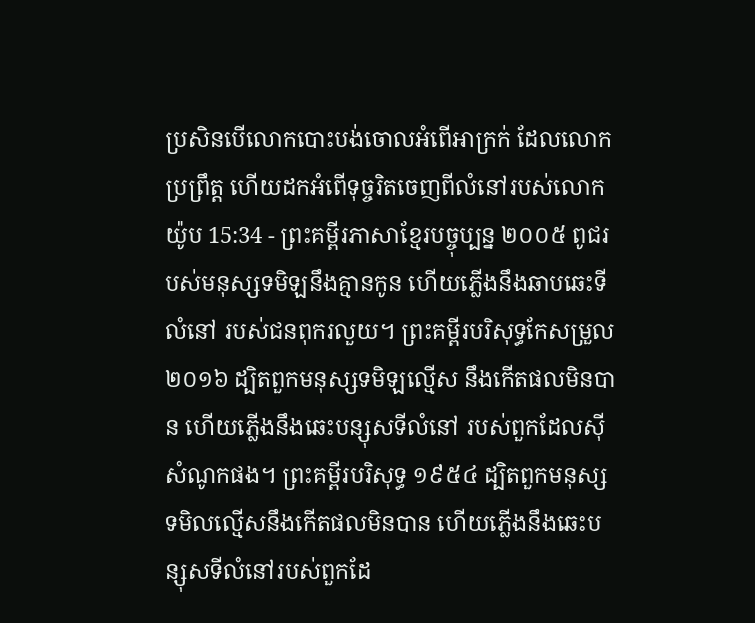ប្រសិនបើលោកបោះបង់ចោលអំពើអាក្រក់ ដែលលោកប្រព្រឹត្ត ហើយដកអំពើទុច្ចរិតចេញពីលំនៅរបស់លោក
យ៉ូប 15:34 - ព្រះគម្ពីរភាសាខ្មែរបច្ចុប្បន្ន ២០០៥ ពូជរបស់មនុស្សទមិឡនឹងគ្មានកូន ហើយភ្លើងនឹងឆាបឆេះទីលំនៅ របស់ជនពុករលួយ។ ព្រះគម្ពីរបរិសុទ្ធកែសម្រួល ២០១៦ ដ្បិតពួកមនុស្សទមិឡល្មើស នឹងកើតផលមិនបាន ហើយភ្លើងនឹងឆេះបន្សុសទីលំនៅ របស់ពួកដែលស៊ីសំណូកផង។ ព្រះគម្ពីរបរិសុទ្ធ ១៩៥៤ ដ្បិតពួកមនុស្សទមិលល្មើសនឹងកើតផលមិនបាន ហើយភ្លើងនឹងឆេះបន្សុសទីលំនៅរបស់ពួកដែ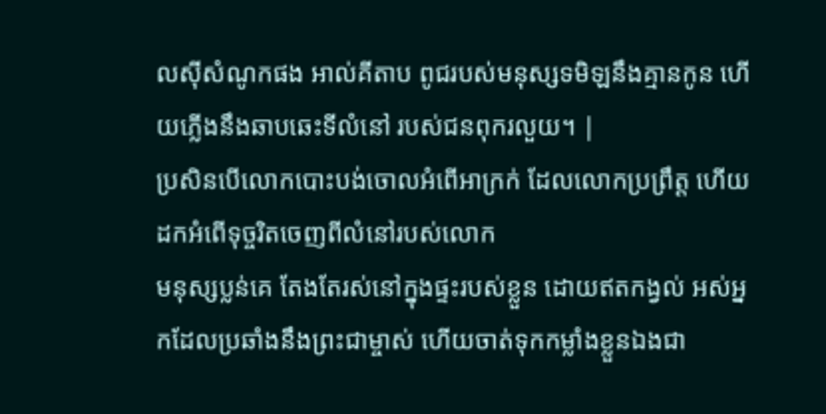លស៊ីសំណូកផង អាល់គីតាប ពូជរបស់មនុស្សទមិឡនឹងគ្មានកូន ហើយភ្លើងនឹងឆាបឆេះទីលំនៅ របស់ជនពុករលួយ។ |
ប្រសិនបើលោកបោះបង់ចោលអំពើអាក្រក់ ដែលលោកប្រព្រឹត្ត ហើយដកអំពើទុច្ចរិតចេញពីលំនៅរបស់លោក
មនុស្សប្លន់គេ តែងតែរស់នៅក្នុងផ្ទះរបស់ខ្លួន ដោយឥតកង្វល់ អស់អ្នកដែលប្រឆាំងនឹងព្រះជាម្ចាស់ ហើយចាត់ទុកកម្លាំងខ្លួនឯងជា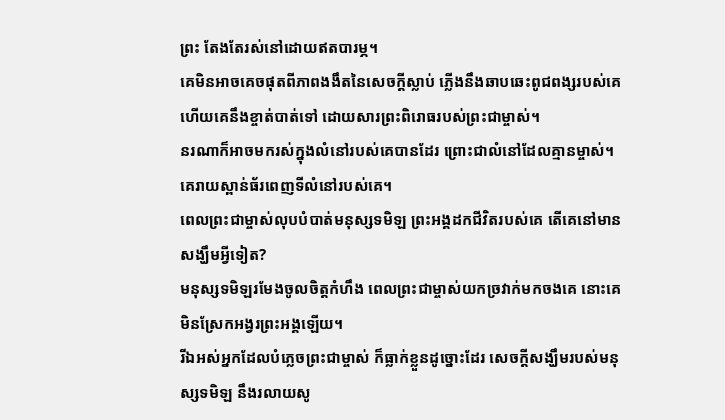ព្រះ តែងតែរស់នៅដោយឥតបារម្ភ។
គេមិនអាចគេចផុតពីភាពងងឹតនៃសេចក្ដីស្លាប់ ភ្លើងនឹងឆាបឆេះពូជពង្សរបស់គេ ហើយគេនឹងខ្ចាត់បាត់ទៅ ដោយសារព្រះពិរោធរបស់ព្រះជាម្ចាស់។
នរណាក៏អាចមករស់ក្នុងលំនៅរបស់គេបានដែរ ព្រោះជាលំនៅដែលគ្មានម្ចាស់។ គេរាយស្ពាន់ធ័រពេញទីលំនៅរបស់គេ។
ពេលព្រះជាម្ចាស់លុបបំបាត់មនុស្សទមិឡ ព្រះអង្គដកជីវិតរបស់គេ តើគេនៅមានសង្ឃឹមអ្វីទៀត?
មនុស្សទមិឡរមែងចូលចិត្តកំហឹង ពេលព្រះជាម្ចាស់យកច្រវាក់មកចងគេ នោះគេមិនស្រែកអង្វរព្រះអង្គឡើយ។
រីឯអស់អ្នកដែលបំភ្លេចព្រះជាម្ចាស់ ក៏ធ្លាក់ខ្លួនដូច្នោះដែរ សេចក្ដីសង្ឃឹមរបស់មនុស្សទមិឡ នឹងរលាយសូ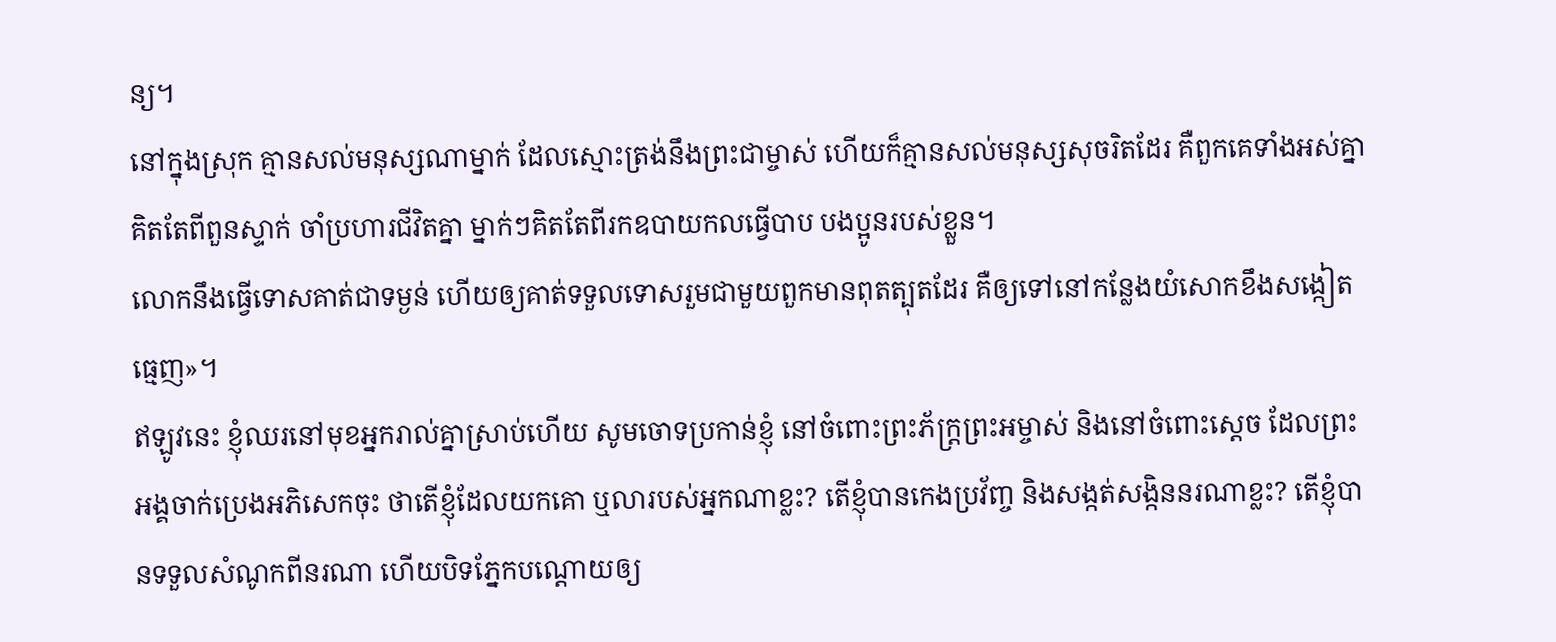ន្យ។
នៅក្នុងស្រុក គ្មានសល់មនុស្សណាម្នាក់ ដែលស្មោះត្រង់នឹងព្រះជាម្ចាស់ ហើយក៏គ្មានសល់មនុស្សសុចរិតដែរ គឺពួកគេទាំងអស់គ្នាគិតតែពីពួនស្ទាក់ ចាំប្រហារជីវិតគ្នា ម្នាក់ៗគិតតែពីរកឧបាយកលធ្វើបាប បងប្អូនរបស់ខ្លួន។
លោកនឹងធ្វើទោសគាត់ជាទម្ងន់ ហើយឲ្យគាត់ទទួលទោសរួមជាមួយពួកមានពុតត្បុតដែរ គឺឲ្យទៅនៅកន្លែងយំសោកខឹងសង្កៀតធ្មេញ»។
ឥឡូវនេះ ខ្ញុំឈរនៅមុខអ្នករាល់គ្នាស្រាប់ហើយ សូមចោទប្រកាន់ខ្ញុំ នៅចំពោះព្រះភ័ក្ត្រព្រះអម្ចាស់ និងនៅចំពោះស្ដេច ដែលព្រះអង្គចាក់ប្រេងអភិសេកចុះ ថាតើខ្ញុំដែលយកគោ ឬលារបស់អ្នកណាខ្លះ? តើខ្ញុំបានកេងប្រវ័ញ្ច និងសង្កត់សង្កិននរណាខ្លះ? តើខ្ញុំបានទទួលសំណូកពីនរណា ហើយបិទភ្នែកបណ្ដោយឲ្យ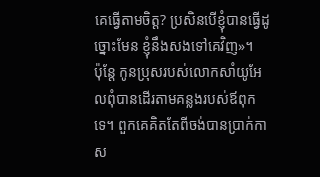គេធ្វើតាមចិត្ត? ប្រសិនបើខ្ញុំបានធ្វើដូច្នោះមែន ខ្ញុំនឹងសងទៅគេវិញ»។
ប៉ុន្តែ កូនប្រុសរបស់លោកសាំយូអែលពុំបានដើរតាមគន្លងរបស់ឪពុកទេ។ ពួកគេគិតតែពីចង់បានប្រាក់កាស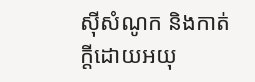ស៊ីសំណូក និងកាត់ក្ដីដោយអយុ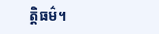ត្តិធម៌។